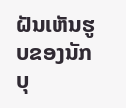ຝັນເຫັນຮູບຂອງນັກບຸ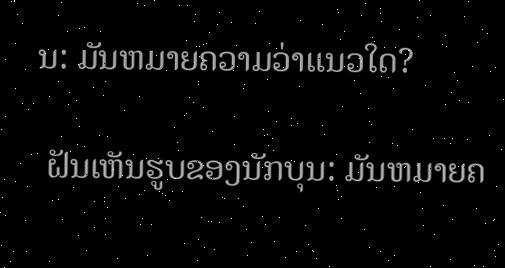ນ: ມັນຫມາຍຄວາມວ່າແນວໃດ?

 ຝັນເຫັນຮູບຂອງນັກບຸນ: ມັນຫມາຍຄ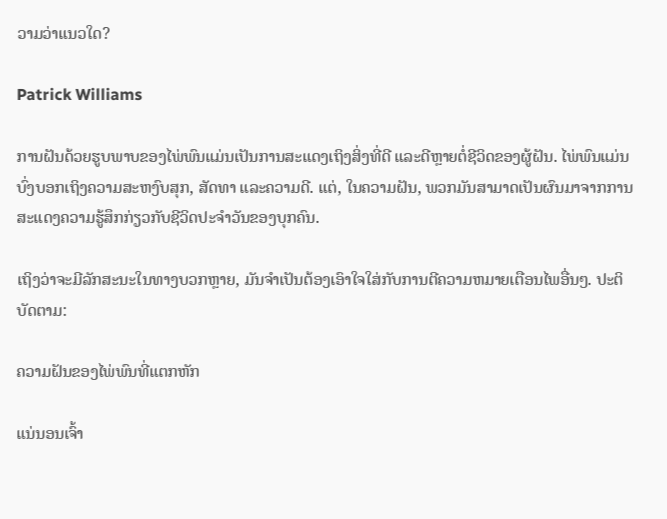ວາມວ່າແນວໃດ?

Patrick Williams

ການຝັນດ້ວຍຮູບພາບຂອງໄພ່ພົນແມ່ນເປັນການສະແດງເຖິງສິ່ງທີ່ດີ ແລະດີຫຼາຍຕໍ່ຊີວິດຂອງຜູ້ຝັນ. ໄພ່ພົນແມ່ນບົ່ງບອກເຖິງຄວາມສະຫງົບສຸກ, ສັດທາ ແລະຄວາມດີ. ແຕ່, ໃນຄວາມຝັນ, ພວກມັນສາມາດເປັນຜົນມາຈາກການສະແດງຄວາມຮູ້ສຶກກ່ຽວກັບຊີວິດປະຈໍາວັນຂອງບຸກຄົນ.

ເຖິງວ່າຈະມີລັກສະນະໃນທາງບວກຫຼາຍ, ມັນຈໍາເປັນຕ້ອງເອົາໃຈໃສ່ກັບການຕີຄວາມຫມາຍເຕືອນໄພອື່ນໆ. ປະຕິບັດຕາມ:

ຄວາມຝັນຂອງໄພ່ພົນທີ່ແຕກຫັກ

ແນ່ນອນເຈົ້າ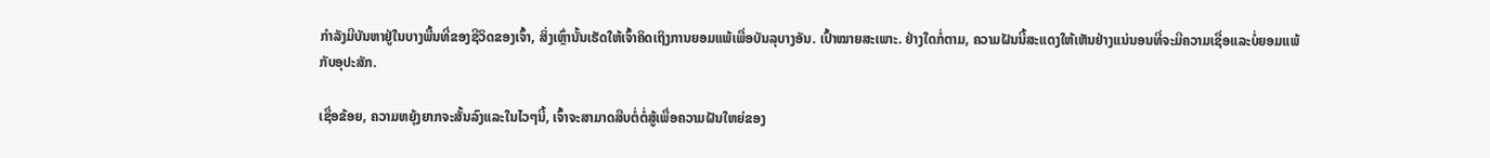ກໍາລັງມີບັນຫາຢູ່ໃນບາງພື້ນທີ່ຂອງຊີວິດຂອງເຈົ້າ, ສິ່ງເຫຼົ່ານັ້ນເຮັດໃຫ້ເຈົ້າຄິດເຖິງການຍອມແພ້ເພື່ອບັນລຸບາງອັນ. ເປົ້າໝາຍສະເພາະ. ຢ່າງໃດກໍ່ຕາມ, ຄວາມຝັນນີ້ສະແດງໃຫ້ເຫັນຢ່າງແນ່ນອນທີ່ຈະມີຄວາມເຊື່ອແລະບໍ່ຍອມແພ້ກັບອຸປະສັກ.

ເຊື່ອຂ້ອຍ, ຄວາມຫຍຸ້ງຍາກຈະສັ້ນລົງແລະໃນໄວໆນີ້, ເຈົ້າຈະສາມາດສືບຕໍ່ຕໍ່ສູ້ເພື່ອຄວາມຝັນໃຫຍ່ຂອງ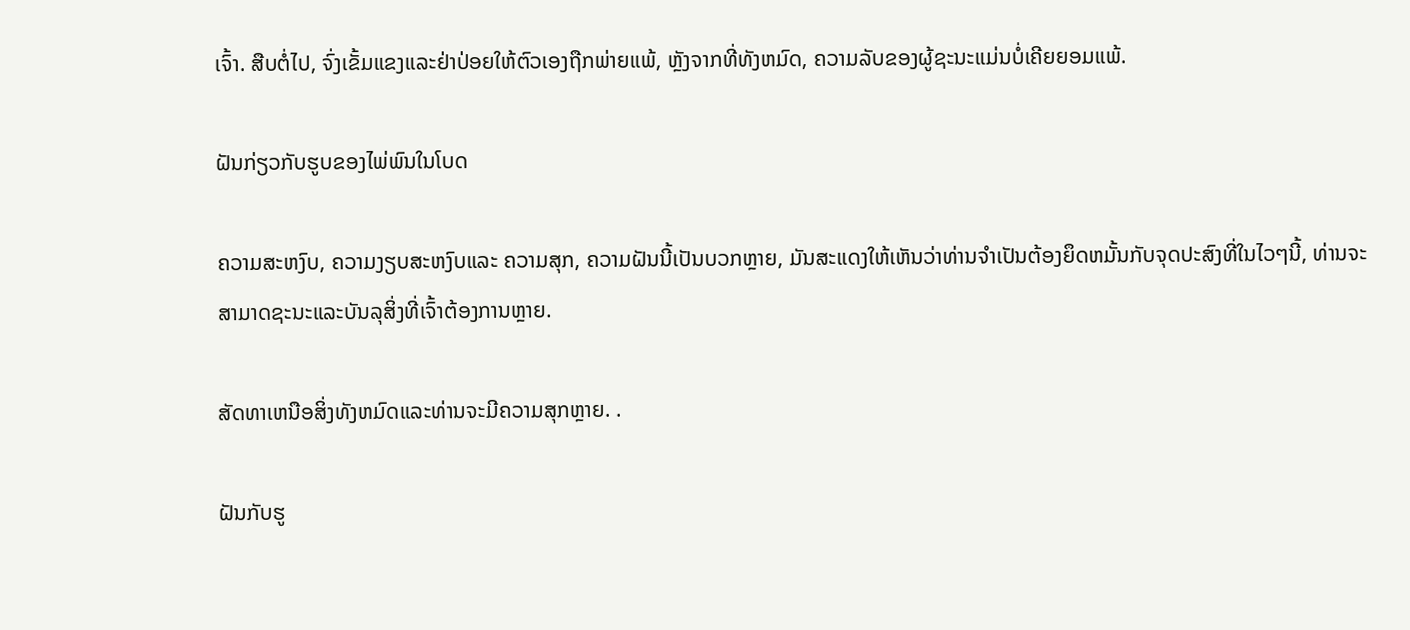ເຈົ້າ. ສືບຕໍ່ໄປ, ຈົ່ງເຂັ້ມແຂງແລະຢ່າປ່ອຍໃຫ້ຕົວເອງຖືກພ່າຍແພ້, ຫຼັງຈາກທີ່ທັງຫມົດ, ຄວາມລັບຂອງຜູ້ຊະນະແມ່ນບໍ່ເຄີຍຍອມແພ້.

ຝັນກ່ຽວກັບຮູບຂອງໄພ່ພົນໃນໂບດ

ຄວາມສະຫງົບ, ຄວາມງຽບສະຫງົບແລະ ຄວາມສຸກ, ຄວາມຝັນນີ້ເປັນບວກຫຼາຍ, ມັນສະແດງໃຫ້ເຫັນວ່າທ່ານຈໍາເປັນຕ້ອງຍຶດຫມັ້ນກັບຈຸດປະສົງທີ່ໃນໄວໆນີ້, ທ່ານຈະສາມາດຊະນະແລະບັນລຸສິ່ງທີ່ເຈົ້າຕ້ອງການຫຼາຍ.

ສັດທາເຫນືອສິ່ງທັງຫມົດແລະທ່ານຈະມີຄວາມສຸກຫຼາຍ. .

ຝັນກັບຮູ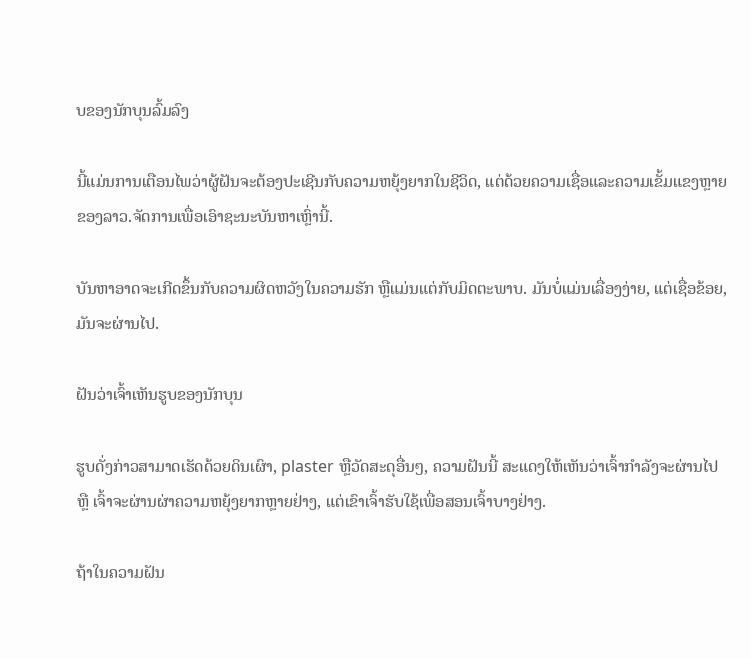ບຂອງນັກບຸນລົ້ມລົງ

ນີ້ແມ່ນການເຕືອນໄພວ່າຜູ້ຝັນຈະຕ້ອງປະເຊີນກັບຄວາມຫຍຸ້ງຍາກໃນຊີວິດ, ແຕ່ດ້ວຍຄວາມເຊື່ອແລະຄວາມເຂັ້ມແຂງຫຼາຍຂອງລາວ.ຈັດການເພື່ອເອົາຊະນະບັນຫາເຫຼົ່ານີ້.

ບັນຫາອາດຈະເກີດຂຶ້ນກັບຄວາມຜິດຫວັງໃນຄວາມຮັກ ຫຼືແມ່ນແຕ່ກັບມິດຕະພາບ. ມັນບໍ່ແມ່ນເລື່ອງງ່າຍ, ແຕ່ເຊື່ອຂ້ອຍ, ມັນຈະຜ່ານໄປ.

ຝັນວ່າເຈົ້າເຫັນຮູບຂອງນັກບຸນ

ຮູບດັ່ງກ່າວສາມາດເຮັດດ້ວຍດິນເຜົາ, plaster ຫຼືວັດສະດຸອື່ນໆ, ຄວາມຝັນນີ້ ສະແດງໃຫ້ເຫັນວ່າເຈົ້າກຳລັງຈະຜ່ານໄປ ຫຼື ເຈົ້າຈະຜ່ານຜ່າຄວາມຫຍຸ້ງຍາກຫຼາຍຢ່າງ, ແຕ່ເຂົາເຈົ້າຮັບໃຊ້ເພື່ອສອນເຈົ້າບາງຢ່າງ.

ຖ້າໃນຄວາມຝັນ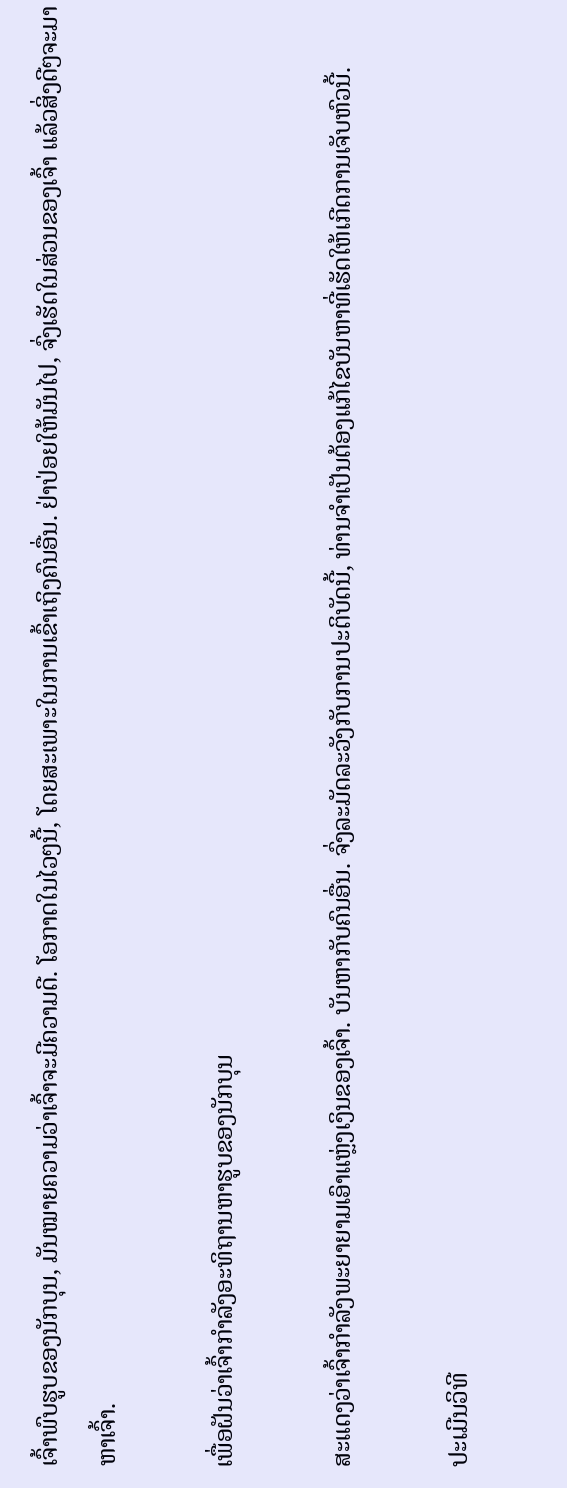ເຈົ້າພົບຮູບຂອງນັກບຸນ, ມັນໝາຍຄວາມວ່າເຈົ້າຈະມີຄວາມດີ. ໂອກາດໃນໄວໆນີ້, ໂດຍສະເພາະໃນການເຂົ້າເຖິງຄົນອື່ນ. ຢ່າປ່ອຍໃຫ້ມັນໄປ, ຈົ່ງເຮັດໃນສ່ວນຂອງເຈົ້າ ແລ້ວສິ່ງດີໆຈະມາຫາເຈົ້າ.

ເພື່ອຝັນວ່າເຈົ້າກຳລັງອະທິຖານຫາຮູບຂອງນັກບຸນ

ສະແດງວ່າເຈົ້າກຳລັງພະຍາຍາມເອົາແຫຼ່ງເງິນຂອງເຈົ້າ. ບັນຫາກັບຄົນອື່ນ. ຈົ່ງລະມັດລະວັງກັບການປະຕິບັດນີ້, ທ່ານຈໍາເປັນຕ້ອງແກ້ໄຂບັນຫາທີ່ເຮັດໃຫ້ເກີດການເຈັບຫົວນີ້.

ປະເມີນວິທີ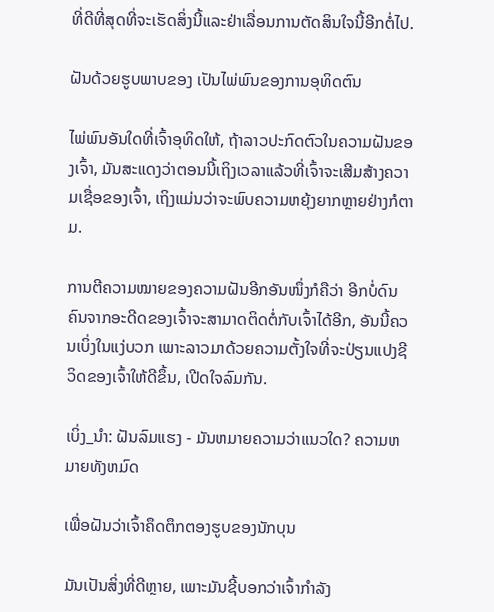ທີ່ດີທີ່ສຸດທີ່ຈະເຮັດສິ່ງນີ້ແລະຢ່າເລື່ອນການຕັດສິນໃຈນີ້ອີກຕໍ່ໄປ.

ຝັນດ້ວຍຮູບພາບຂອງ ເປັນໄພ່ພົນຂອງການອຸທິດຕົນ

ໄພ່ພົນອັນໃດທີ່ເຈົ້າອຸທິດໃຫ້, ຖ້າລາວປະກົດຕົວໃນຄວາມຝັນຂອງເຈົ້າ, ມັນສະແດງວ່າຕອນນີ້ເຖິງເວລາແລ້ວທີ່ເຈົ້າຈະເສີມສ້າງຄວາມເຊື່ອຂອງເຈົ້າ, ເຖິງແມ່ນວ່າຈະພົບຄວາມຫຍຸ້ງຍາກຫຼາຍຢ່າງກໍຕາມ.

ການຕີຄວາມໝາຍຂອງຄວາມຝັນອີກອັນໜຶ່ງກໍຄືວ່າ ອີກບໍ່ດົນຄົນຈາກອະດີດຂອງເຈົ້າຈະສາມາດຕິດຕໍ່ກັບເຈົ້າໄດ້ອີກ, ອັນນີ້ຄວນເບິ່ງໃນແງ່ບວກ ເພາະລາວມາດ້ວຍຄວາມຕັ້ງໃຈທີ່ຈະປ່ຽນແປງຊີວິດຂອງເຈົ້າໃຫ້ດີຂຶ້ນ, ເປີດໃຈລົມກັນ.

ເບິ່ງ_ນຳ: ຝັນລົມແຮງ - ມັນຫມາຍຄວາມວ່າແນວໃດ? ຄວາມຫມາຍທັງຫມົດ

ເພື່ອຝັນວ່າເຈົ້າຄຶດຕຶກຕອງຮູບຂອງນັກບຸນ

ມັນເປັນສິ່ງທີ່ດີຫຼາຍ, ເພາະມັນຊີ້ບອກວ່າເຈົ້າກໍາລັງ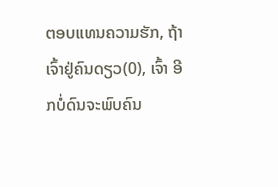ຕອບແທນຄວາມຮັກ, ຖ້າເຈົ້າຢູ່ຄົນດຽວ(0), ເຈົ້າ ອີກບໍ່ດົນຈະພົບຄົນ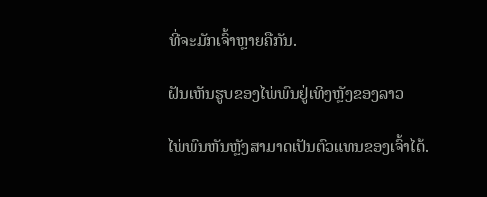ທີ່ຈະມັກເຈົ້າຫຼາຍຄືກັນ.

ຝັນເຫັນຮູບຂອງໄພ່ພົນຢູ່ເທິງຫຼັງຂອງລາວ

ໄພ່ພົນຫັນຫຼັງສາມາດເປັນຕົວແທນຂອງເຈົ້າໄດ້.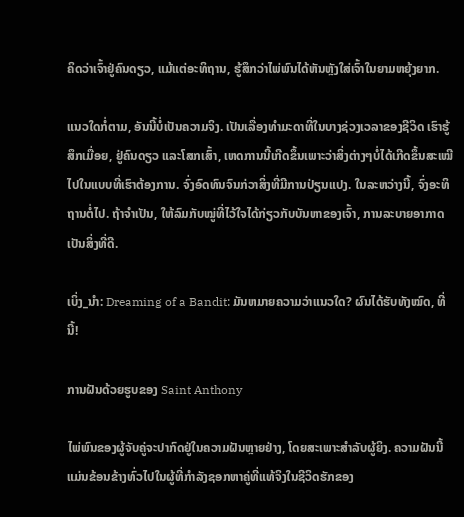ຄິດວ່າເຈົ້າຢູ່ຄົນດຽວ, ແມ້ແຕ່ອະທິຖານ, ຮູ້ສຶກວ່າໄພ່ພົນໄດ້ຫັນຫຼັງໃສ່ເຈົ້າໃນຍາມຫຍຸ້ງຍາກ.

ແນວໃດກໍ່ຕາມ, ອັນນີ້ບໍ່ເປັນຄວາມຈິງ. ເປັນເລື່ອງທຳມະດາທີ່ໃນບາງຊ່ວງເວລາຂອງຊີວິດ ເຮົາຮູ້ສຶກເມື່ອຍ, ຢູ່ຄົນດຽວ ແລະໂສກເສົ້າ, ເຫດການນີ້ເກີດຂຶ້ນເພາະວ່າສິ່ງຕ່າງໆບໍ່ໄດ້ເກີດຂຶ້ນສະເໝີໄປໃນແບບທີ່ເຮົາຕ້ອງການ. ຈົ່ງອົດທົນຈົນກ່ວາສິ່ງທີ່ມີການປ່ຽນແປງ. ໃນລະຫວ່າງນີ້, ຈົ່ງອະທິຖານຕໍ່ໄປ. ຖ້າຈຳເປັນ, ໃຫ້ລົມກັບໝູ່ທີ່ໄວ້ໃຈໄດ້ກ່ຽວກັບບັນຫາຂອງເຈົ້າ, ການລະບາຍອາກາດເປັນສິ່ງທີ່ດີ.

ເບິ່ງ_ນຳ: Dreaming of a Bandit: ມັນຫມາຍຄວາມວ່າແນວໃດ? ຜົນໄດ້ຮັບທັງໝົດ, ທີ່ນີ້!

ການຝັນດ້ວຍຮູບຂອງ Saint Anthony

ໄພ່ພົນຂອງຜູ້ຈັບຄູ່ຈະປາກົດຢູ່ໃນຄວາມຝັນຫຼາຍຢ່າງ, ໂດຍສະເພາະສຳລັບຜູ້ຍິງ. ຄວາມຝັນນີ້ແມ່ນຂ້ອນຂ້າງທົ່ວໄປໃນຜູ້ທີ່ກໍາລັງຊອກຫາຄູ່ທີ່ແທ້ຈິງໃນຊີວິດຮັກຂອງ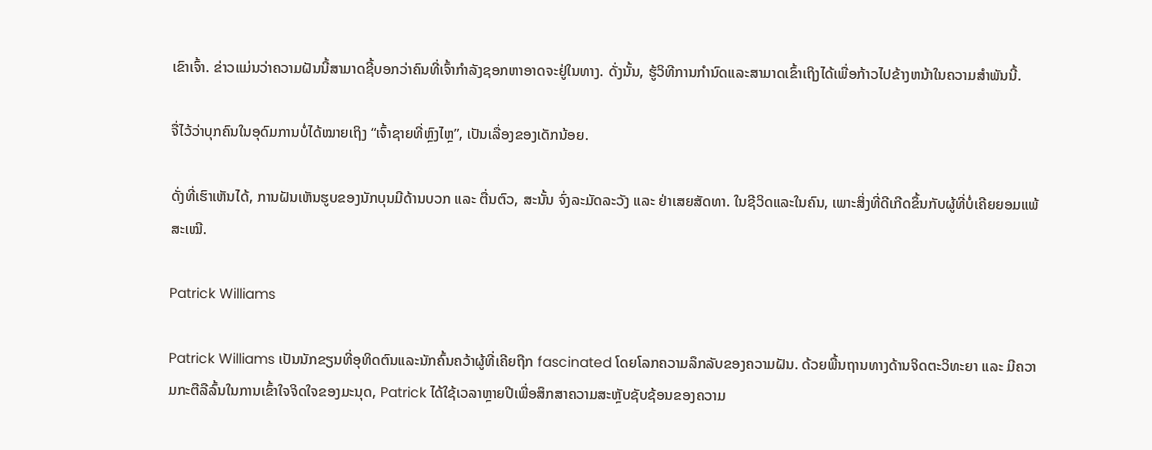ເຂົາເຈົ້າ. ຂ່າວແມ່ນວ່າຄວາມຝັນນີ້ສາມາດຊີ້ບອກວ່າຄົນທີ່ເຈົ້າກໍາລັງຊອກຫາອາດຈະຢູ່ໃນທາງ. ດັ່ງນັ້ນ, ຮູ້ວິທີການກໍານົດແລະສາມາດເຂົ້າເຖິງໄດ້ເພື່ອກ້າວໄປຂ້າງຫນ້າໃນຄວາມສໍາພັນນີ້.

ຈື່ໄວ້ວ່າບຸກຄົນໃນອຸດົມການບໍ່ໄດ້ໝາຍເຖິງ “ເຈົ້າຊາຍທີ່ຫຼົງໄຫຼ”, ເປັນເລື່ອງຂອງເດັກນ້ອຍ.

ດັ່ງທີ່ເຮົາເຫັນໄດ້, ການຝັນເຫັນຮູບຂອງນັກບຸນມີດ້ານບວກ ແລະ ຕື່ນຕົວ, ສະນັ້ນ ຈົ່ງລະມັດລະວັງ ແລະ ຢ່າເສຍສັດທາ. ໃນຊີວິດແລະໃນຄົນ, ເພາະສິ່ງທີ່ດີເກີດຂຶ້ນກັບຜູ້ທີ່ບໍ່ເຄີຍຍອມແພ້ສະເໝີ.

Patrick Williams

Patrick Williams ເປັນນັກຂຽນທີ່ອຸທິດຕົນແລະນັກຄົ້ນຄວ້າຜູ້ທີ່ເຄີຍຖືກ fascinated ໂດຍໂລກຄວາມລຶກລັບຂອງຄວາມຝັນ. ດ້ວຍພື້ນຖານທາງດ້ານຈິດຕະວິທະຍາ ແລະ ມີຄວາມກະຕືລືລົ້ນໃນການເຂົ້າໃຈຈິດໃຈຂອງມະນຸດ, Patrick ໄດ້ໃຊ້ເວລາຫຼາຍປີເພື່ອສຶກສາຄວາມສະຫຼັບຊັບຊ້ອນຂອງຄວາມ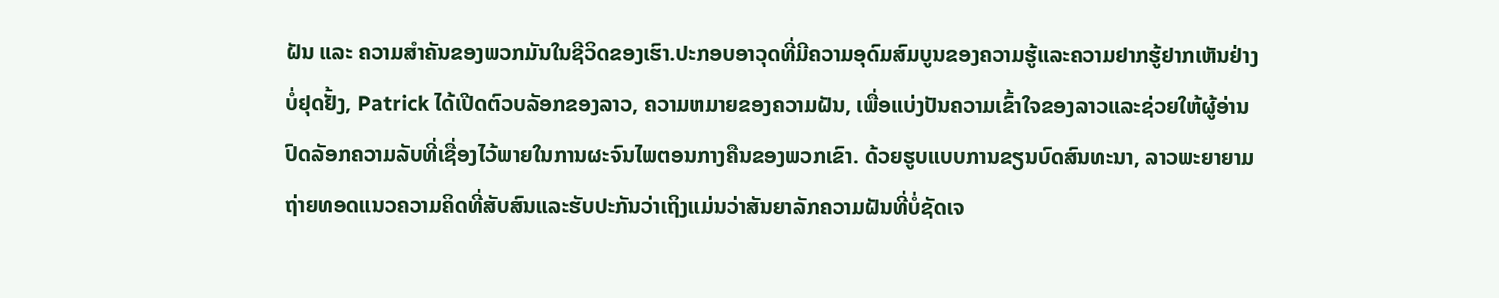ຝັນ ແລະ ຄວາມສຳຄັນຂອງພວກມັນໃນຊີວິດຂອງເຮົາ.ປະກອບອາວຸດທີ່ມີຄວາມອຸດົມສົມບູນຂອງຄວາມຮູ້ແລະຄວາມຢາກຮູ້ຢາກເຫັນຢ່າງບໍ່ຢຸດຢັ້ງ, Patrick ໄດ້ເປີດຕົວບລັອກຂອງລາວ, ຄວາມຫມາຍຂອງຄວາມຝັນ, ເພື່ອແບ່ງປັນຄວາມເຂົ້າໃຈຂອງລາວແລະຊ່ວຍໃຫ້ຜູ້ອ່ານປົດລັອກຄວາມລັບທີ່ເຊື່ອງໄວ້ພາຍໃນການຜະຈົນໄພຕອນກາງຄືນຂອງພວກເຂົາ. ດ້ວຍຮູບແບບການຂຽນບົດສົນທະນາ, ລາວພະຍາຍາມຖ່າຍທອດແນວຄວາມຄິດທີ່ສັບສົນແລະຮັບປະກັນວ່າເຖິງແມ່ນວ່າສັນຍາລັກຄວາມຝັນທີ່ບໍ່ຊັດເຈ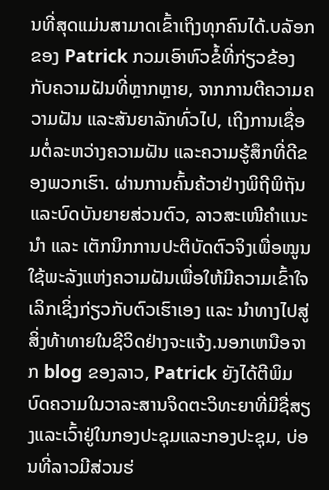ນທີ່ສຸດແມ່ນສາມາດເຂົ້າເຖິງທຸກຄົນໄດ້.ບລັອກຂອງ Patrick ກວມເອົາຫົວຂໍ້ທີ່ກ່ຽວຂ້ອງກັບຄວາມຝັນທີ່ຫຼາກຫຼາຍ, ຈາກການຕີຄວາມຄວາມຝັນ ແລະສັນຍາລັກທົ່ວໄປ, ເຖິງການເຊື່ອມຕໍ່ລະຫວ່າງຄວາມຝັນ ແລະຄວາມຮູ້ສຶກທີ່ດີຂອງພວກເຮົາ. ຜ່ານການຄົ້ນຄ້ວາຢ່າງພິຖີພິຖັນ ແລະບົດບັນຍາຍສ່ວນຕົວ, ລາວສະເໜີຄຳແນະນຳ ແລະ ເຕັກນິກການປະຕິບັດຕົວຈິງເພື່ອໝູນໃຊ້ພະລັງແຫ່ງຄວາມຝັນເພື່ອໃຫ້ມີຄວາມເຂົ້າໃຈເລິກເຊິ່ງກ່ຽວກັບຕົວເຮົາເອງ ແລະ ນຳທາງໄປສູ່ສິ່ງທ້າທາຍໃນຊີວິດຢ່າງຈະແຈ້ງ.ນອກເຫນືອຈາກ blog ຂອງລາວ, Patrick ຍັງໄດ້ຕີພິມບົດຄວາມໃນວາລະສານຈິດຕະວິທະຍາທີ່ມີຊື່ສຽງແລະເວົ້າຢູ່ໃນກອງປະຊຸມແລະກອງປະຊຸມ, ບ່ອນທີ່ລາວມີສ່ວນຮ່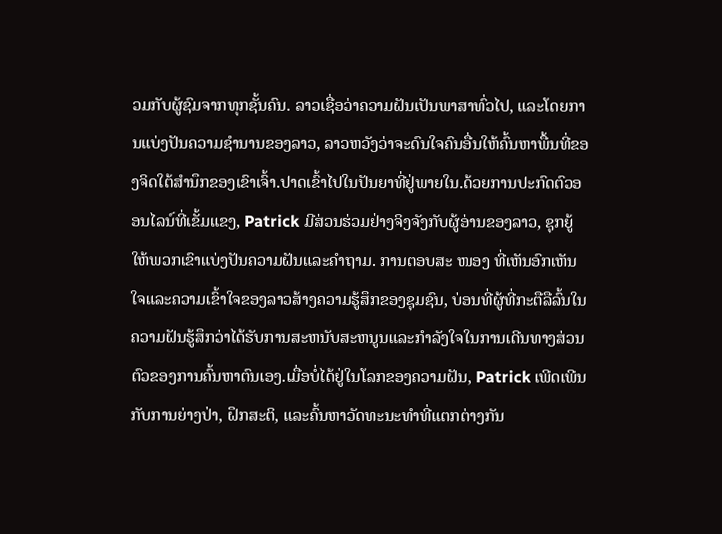ວມກັບຜູ້ຊົມຈາກທຸກຊັ້ນຄົນ. ລາວເຊື່ອວ່າຄວາມຝັນເປັນພາສາທົ່ວໄປ, ແລະໂດຍການແບ່ງປັນຄວາມຊໍານານຂອງລາວ, ລາວຫວັງວ່າຈະດົນໃຈຄົນອື່ນໃຫ້ຄົ້ນຫາພື້ນທີ່ຂອງຈິດໃຕ້ສໍານຶກຂອງເຂົາເຈົ້າ.ປາດເຂົ້າໄປໃນປັນຍາທີ່ຢູ່ພາຍໃນ.ດ້ວຍການປະກົດຕົວອອນໄລນ໌ທີ່ເຂັ້ມແຂງ, Patrick ມີສ່ວນຮ່ວມຢ່າງຈິງຈັງກັບຜູ້ອ່ານຂອງລາວ, ຊຸກຍູ້ໃຫ້ພວກເຂົາແບ່ງປັນຄວາມຝັນແລະຄໍາຖາມ. ການຕອບສະ ໜອງ ທີ່ເຫັນອົກເຫັນໃຈແລະຄວາມເຂົ້າໃຈຂອງລາວສ້າງຄວາມຮູ້ສຶກຂອງຊຸມຊົນ, ບ່ອນທີ່ຜູ້ທີ່ກະຕືລືລົ້ນໃນຄວາມຝັນຮູ້ສຶກວ່າໄດ້ຮັບການສະຫນັບສະຫນູນແລະກໍາລັງໃຈໃນການເດີນທາງສ່ວນຕົວຂອງການຄົ້ນຫາຕົນເອງ.ເມື່ອບໍ່ໄດ້ຢູ່ໃນໂລກຂອງຄວາມຝັນ, Patrick ເພີດເພີນກັບການຍ່າງປ່າ, ຝຶກສະຕິ, ແລະຄົ້ນຫາວັດທະນະທໍາທີ່ແຕກຕ່າງກັນ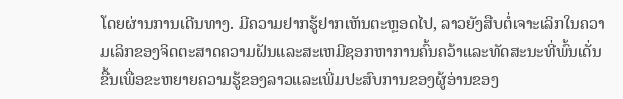ໂດຍຜ່ານການເດີນທາງ. ມີຄວາມຢາກຮູ້ຢາກເຫັນຕະຫຼອດໄປ, ລາວຍັງສືບຕໍ່ເຈາະເລິກໃນຄວາມເລິກຂອງຈິດຕະສາດຄວາມຝັນແລະສະເຫມີຊອກຫາການຄົ້ນຄວ້າແລະທັດສະນະທີ່ພົ້ນເດັ່ນຂື້ນເພື່ອຂະຫຍາຍຄວາມຮູ້ຂອງລາວແລະເພີ່ມປະສົບການຂອງຜູ້ອ່ານຂອງ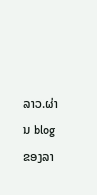ລາວ.ຜ່ານ blog ຂອງລາ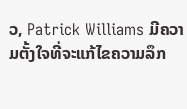ວ, Patrick Williams ມີຄວາມຕັ້ງໃຈທີ່ຈະແກ້ໄຂຄວາມລຶກ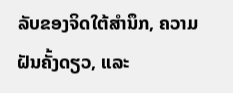ລັບຂອງຈິດໃຕ້ສໍານຶກ, ຄວາມຝັນຄັ້ງດຽວ, ແລະ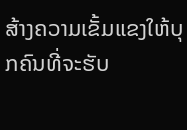ສ້າງຄວາມເຂັ້ມແຂງໃຫ້ບຸກຄົນທີ່ຈະຮັບ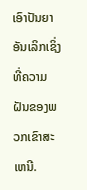ເອົາປັນຍາອັນເລິກເຊິ່ງທີ່ຄວາມຝັນຂອງພວກເຂົາສະເຫນີ.